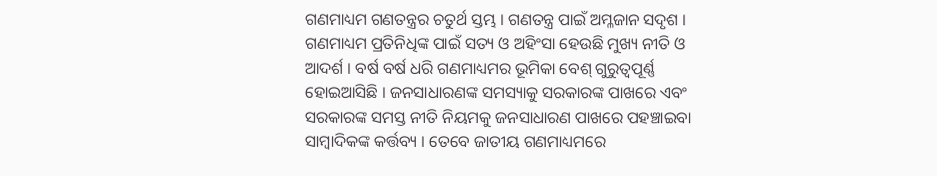ଗଣମାଧ୍ୟମ ଗଣତନ୍ତ୍ରର ଚତୁର୍ଥ ସ୍ତମ୍ଭ । ଗଣତନ୍ତ୍ର ପାଇଁ ଅମ୍ଳଜାନ ସଦୃଶ । ଗଣମାଧ୍ୟମ ପ୍ରତିନିଧିଙ୍କ ପାଇଁ ସତ୍ୟ ଓ ଅହିଂସା ହେଉଛି ମୁଖ୍ୟ ନୀତି ଓ ଆଦର୍ଶ । ବର୍ଷ ବର୍ଷ ଧରି ଗଣମାଧ୍ୟମର ଭୂମିକା ବେଶ୍ ଗୁରୁତ୍ୱପୂର୍ଣ୍ଣ ହୋଇଆସିଛି । ଜନସାଧାରଣଙ୍କ ସମସ୍ୟାକୁ ସରକାରଙ୍କ ପାଖରେ ଏବଂ ସରକାରଙ୍କ ସମସ୍ତ ନୀତି ନିୟମକୁ ଜନସାଧାରଣ ପାଖରେ ପହଞ୍ଚାଇବା ସାମ୍ବାଦିକଙ୍କ କର୍ତ୍ତବ୍ୟ । ତେବେ ଜାତୀୟ ଗଣମାଧ୍ୟମରେ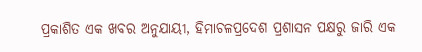ପ୍ରକାଶିତ ଏକ ଖବର ଅନୁଯାୟୀ, ହିମାଚଳପ୍ରଦେଶ ପ୍ରଶାସନ ପକ୍ଷରୁ ଜାରି ଏକ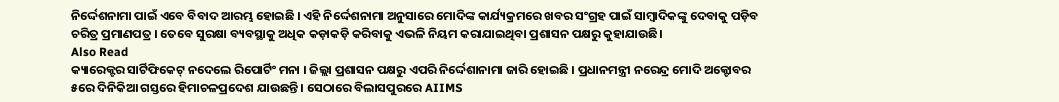ନିର୍ଦ୍ଦେଶନାମା ପାଇଁ ଏବେ ବିବାଦ ଆରମ୍ଭ ହୋଇଛି । ଏହି ନିର୍ଦ୍ଦେଶନାମା ଅନୁସାରେ ମୋଦିଙ୍କ କାର୍ଯ୍ୟକ୍ରମରେ ଖବର ସଂଗ୍ରହ ପାଇଁ ସାମ୍ବାଦିକଙ୍କୁ ଦେବାକୁ ପଡ଼ିବ ଚରିତ୍ର ପ୍ରମାଣପତ୍ର । ତେବେ ସୁରକ୍ଷା ବ୍ୟବସ୍ଥାକୁ ଅଧିକ କଡ଼ାକଡ଼ି କରିବାକୁ ଏଭଳି ନିୟମ କରାଯାଇଥିବା ପ୍ରଶାସନ ପକ୍ଷରୁ କୁହାଯାଉଛି।
Also Read
କ୍ୟାରେକ୍ଟର ସାର୍ଟିଫିକେଟ୍ ନଦେଲେ ରିପୋର୍ଟିଂ ମନା । ଜିଲ୍ଲା ପ୍ରଶାସନ ପକ୍ଷରୁ ଏପରି ନିର୍ଦ୍ଦେଶାନାମା ଜାରି ହୋଇଛି । ପ୍ରଧାନମନ୍ତ୍ରୀ ନରେନ୍ଦ୍ର ମୋଦି ଅକ୍ଟୋବର ୫ରେ ଦିନିକିଆ ଗସ୍ତରେ ହିମାଚଳପ୍ରଦେଶ ଯାଉଛନ୍ତି । ସେଠାରେ ବିଲାସପୁରରେ AIIMS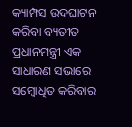କ୍ୟାମ୍ପସ ଉଦଘାଟନ କରିବା ବ୍ୟତୀତ ପ୍ରଧାନମନ୍ତ୍ରୀ ଏକ ସାଧାରଣ ସଭାରେ ସମ୍ବୋଧିତ କରିବାର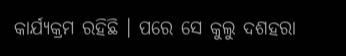କାର୍ଯ୍ୟକ୍ରମ ରହିଛି । ପରେ ସେ କୁଲୁ ଦଶହରା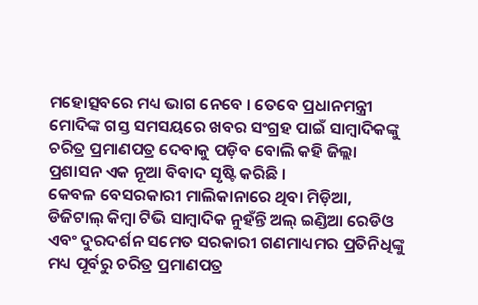ମହୋତ୍ସବରେ ମଧ୍ୟ ଭାଗ ନେବେ । ତେବେ ପ୍ରଧାନମନ୍ତ୍ରୀ ମୋଦିଙ୍କ ଗସ୍ତ ସମସୟରେ ଖବର ସଂଗ୍ରହ ପାଇଁ ସାମ୍ବାଦିକଙ୍କୁ ଚରିତ୍ର ପ୍ରମାଣପତ୍ର ଦେବାକୁ ପଡ଼ିବ ବୋଲି କହି ଜିଲ୍ଲା ପ୍ରଶାସନ ଏକ ନୂଆ ବିବାଦ ସୃଷ୍ଟି କରିଛି ।
କେବଳ ବେସରକାରୀ ମାଲିକାନାରେ ଥିବା ମିଡ଼ିଆ, ଡିଜିଟାଲ୍ କିମ୍ବା ଟିଭି ସାମ୍ବାଦିକ ନୁହଁନ୍ତି ଅଲ୍ ଇଣ୍ଡିଆ ରେଡିଓ ଏବଂ ଦୁରଦର୍ଶନ ସମେତ ସରକାରୀ ଗଣମାଧ୍ୟମର ପ୍ରତିନିଧିଙ୍କୁ ମଧ୍ୟ ପୂର୍ବରୁ ଚରିତ୍ର ପ୍ରମାଣପତ୍ର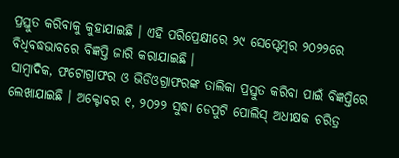ପ୍ରସ୍ତୁତ କରିବାକୁ କୁହାଯାଇଛି । ଏହି ପରିପ୍ରେକ୍ଷୀରେ ୨୯ ସେପ୍ଟେମ୍ବର ୨୦୨୨ରେ ବିଧିବଦ୍ଧଭାବରେ ବିଜ୍ଞପ୍ତି ଜାରି କରାଯାଇଛି ।
ସାମ୍ବାଦିକ, ଫଟୋଗ୍ରାଫର ଓ ଭିଡିଓଗ୍ରାଫରଙ୍କ ତାଲିକା ପ୍ରସ୍ତୁତ କରିବା ପାଇଁ ବିଜ୍ଞପ୍ତିରେ ଲେଖାଯାଇଛି । ଅକ୍ଟୋବର ୧, ୨୦୨୨ ସୁଦ୍ଧା ଡେପୁଟି ପୋଲିସ୍ ଅଧୀକ୍ଷକ ଚରିତ୍ର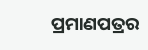ପ୍ରମାଣପତ୍ରର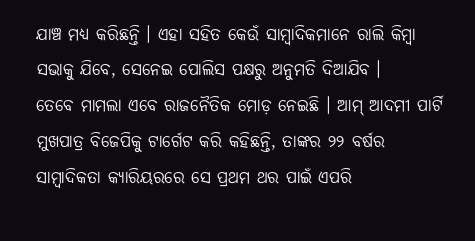ଯାଞ୍ଚ ମଧ୍ୟ କରିଛନ୍ତି । ଏହା ସହିତ କେଉଁ ସାମ୍ବାଦିକମାନେ ରାଲି କିମ୍ବା ସଭାକୁ ଯିବେ, ସେନେଇ ପୋଲିସ ପକ୍ଷରୁ ଅନୁମତି ଦିଆଯିବ ।
ତେବେ ମାମଲା ଏବେ ରାଜନୈତିକ ମୋଡ଼ ନେଇଛି । ଆମ୍ ଆଦମୀ ପାର୍ଟି ମୁଖପାତ୍ର ବିଜେପିକୁ ଟାର୍ଗେଟ କରି କହିଛନ୍ତି, ତାଙ୍କର ୨୨ ବର୍ଷର ସାମ୍ବାଦିକତା କ୍ୟାରିୟରରେ ସେ ପ୍ରଥମ ଥର ପାଇଁ ଏପରି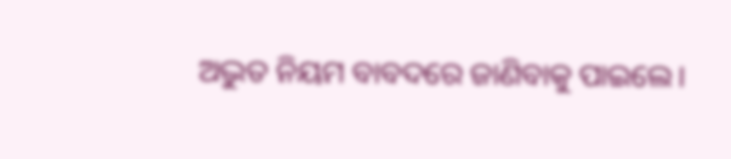ଅଦ୍ଭୁତ ନିୟମ ବାବଦରେ ଜାଣିବାକୁ ପାଇଲେ।